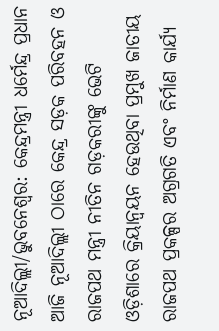ନୂଆଦିଲ୍ଲୀ/ଭୁବନେଶ୍ୱର: କେନ୍ଦ୍ରମନ୍ତ୍ରୀ ଧର୍ମେନ୍ଦ୍ର ପ୍ରଧାନ ଆଜି ନୂଆଦିଲ୍ଲୀ ଠାରେ କେନ୍ଦ୍ର ସଡ଼କ ପରିବହନ ଓ ରାଜପଥ ମନ୍ତ୍ରୀ ନୀତିନ ଗଡ଼କରୀଙ୍କୁ ଭେଟି ଓଡ଼ିଶାରେ କ୍ରିୟାନ୍ୱୟନ ହେଉଥିବା ପ୍ରମୁଖ ଜାତୀୟ ରାଜପଥ ପ୍ରକଳ୍ପର ଅଗ୍ରଗତି ଏବଂ ନିର୍ମାଣ କାର୍ଯ୍ୟ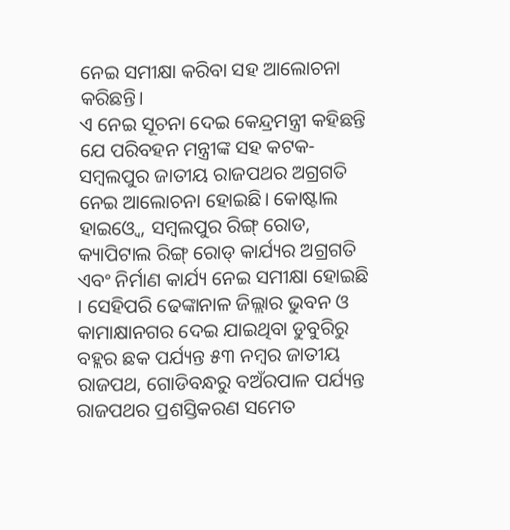ନେଇ ସମୀକ୍ଷା କରିବା ସହ ଆଲୋଚନା କରିଛନ୍ତି।
ଏ ନେଇ ସୂଚନା ଦେଇ କେନ୍ଦ୍ରମନ୍ତ୍ରୀ କହିଛନ୍ତି ଯେ ପରିବହନ ମନ୍ତ୍ରୀଙ୍କ ସହ କଟକ-ସମ୍ବଲପୁର ଜାତୀୟ ରାଜପଥର ଅଗ୍ରଗତି ନେଇ ଆଲୋଚନା ହୋଇଛି। କୋଷ୍ଟାଲ ହାଇଓ୍ୱେ, ସମ୍ବଲପୁର ରିଙ୍ଗ୍ ରୋଡ, କ୍ୟାପିଟାଲ ରିଙ୍ଗ୍ ରୋଡ୍ କାର୍ଯ୍ୟର ଅଗ୍ରଗତି ଏବଂ ନିର୍ମାଣ କାର୍ଯ୍ୟ ନେଇ ସମୀକ୍ଷା ହୋଇଛି । ସେହିପରି ଢେଙ୍କାନାଳ ଜିଲ୍ଲାର ଭୁବନ ଓ କାମାକ୍ଷାନଗର ଦେଇ ଯାଇଥିବା ଡୁବୁରିରୁ ବହ୍ଲର ଛକ ପର୍ଯ୍ୟନ୍ତ ୫୩ ନମ୍ବର ଜାତୀୟ ରାଜପଥ, ଗୋଡିବନ୍ଧରୁ ବଅଁରପାଳ ପର୍ଯ୍ୟନ୍ତ ରାଜପଥର ପ୍ରଶସ୍ତିକରଣ ସମେତ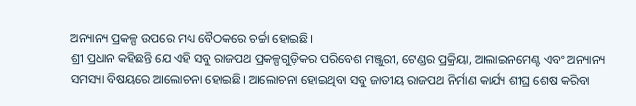ଅନ୍ୟାନ୍ୟ ପ୍ରକଳ୍ପ ଉପରେ ମଧ୍ୟ ବୈଠକରେ ଚର୍ଚ୍ଚା ହୋଇଛି।
ଶ୍ରୀ ପ୍ରଧାନ କହିଛନ୍ତି ଯେ ଏହି ସବୁ ରାଜପଥ ପ୍ରକଳ୍ପଗୁଡ଼ିକର ପରିବେଶ ମଞ୍ଜୁରୀ, ଟେଣ୍ଡର ପ୍ରକ୍ରିୟା, ଆଲାଇନମେଣ୍ଟ ଏବଂ ଅନ୍ୟାନ୍ୟ ସମସ୍ୟା ବିଷୟରେ ଆଲୋଚନା ହୋଇଛି। ଆଲୋଚନା ହୋଇଥିବା ସବୁ ଜାତୀୟ ରାଜପଥ ନିର୍ମାଣ କାର୍ଯ୍ୟ ଶୀଘ୍ର ଶେଷ କରିବା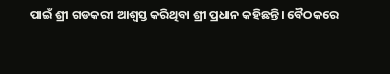ପାଇଁ ଶ୍ରୀ ଗଡକରୀ ଆଶ୍ୱସ୍ତ କରିଥିବା ଶ୍ରୀ ପ୍ରଧାନ କହିଛନ୍ତି। ବୈଠକରେ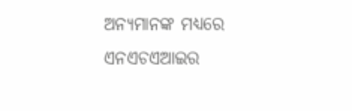ଅନ୍ୟମାନଙ୍କ ମଧ୍ୟରେ ଏନଏଚଏଆଇର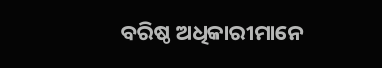ବରିଷ୍ଠ ଅଧିକାରୀମାନେ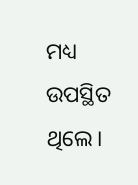ମଧ୍ୟ ଉପସ୍ଥିତ ଥିଲେ।